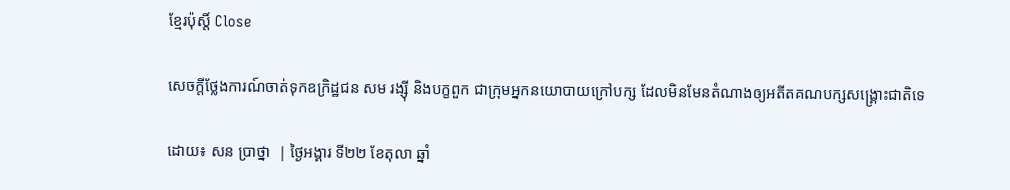ខ្មែរប៉ុស្ដិ៍ Close

សេចក្តីថ្លែងការណ៍ចាត់ទុកឧក្រិដ្ឋជន សម រង្ស៊ី និងបក្ខពួក ជាក្រុមអ្នកនយោបាយក្រៅបក្ស ដែលមិនមែនតំណាងឲ្យអតីតគណបក្សសង្គ្រោះជាតិទេ

ដោយ៖ សន ប្រាថ្នា  | ថ្ងៃអង្គារ ទី២២ ខែតុលា ឆ្នាំ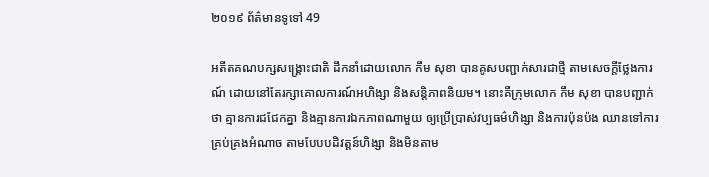២០១៩ ព័ត៌មានទូទៅ 49

អតីតគណបក្សសង្គ្រោះជាតិ ដឹកនាំដោយលោក កឹម សុខា បានគូសបញ្ជាក់សារជាថ្មី តាមសេចក្តីថ្លែងការណ៍ ដោយនៅតែរក្សាគោលការណ៍អហិង្សា និងសន្តិភាពនិយម។ នោះគឺក្រុមលោក កឹម សុខា បានបញ្ជាក់ថា គ្មានការជជែកគ្នា និងគ្មានការឯកភាពណាមួយ ឲ្យប្រើប្រាស់វប្បធម៌ហិង្សា និងការប៉ុនប៉ង ឈានទៅការគ្រប់គ្រងអំណាច តាមបែបបដិវត្តន៍ហិង្សា និងមិនតាម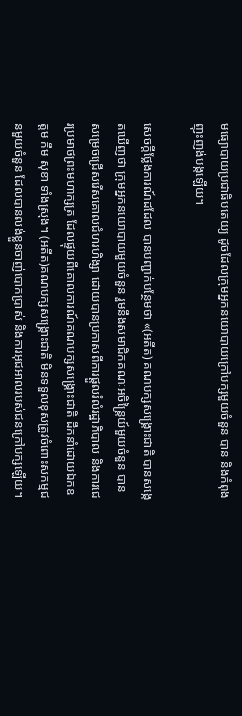មធ្យោបាយប្រជាធិបតេយ្យ ដូចដែលក្រុមអ្នកនយោបាយក្រៅបក្សមួយចំនួន បាន និងកំពុងញុះញង់បង្កឡើយ។

សេចក្តីថ្លែងការណ៍ដដែល បានបញ្ជាក់បន្ថែមថា «(អតីត) គណបក្សសង្គ្រោះជាតិ បានសង្កេតឃើញថា ក្រុមអ្នកនយោបាយមួយចំនួន រួមនឹងសមាជិកគណៈអចិន្ត្រៃយ៍មួយចំនួន បានសម្រេចជ្រើសរើសគោលជំហរហិង្សា ដោយបានប្រកាសពីការផ្តួលរំលំរដ្ឋាភិបាល និងការជេរប្រមាថព្រះមហាក្សត្រ ដែលផ្ទុយពីគោលការណ៍គណបក្សសង្គ្រោះជាតិ ដឹកនាំដោយឯកឧត្តម កឹម សុខា ទាំងស្រុង។ (អតីត)គណបក្សសង្គ្រោះជាតិ មិនទទួលខុសត្រូវចំពោះសកម្មជនមួយចំនួន ដែលបានលង់ខ្លួនចាញ់បោកប្រាស់ និងការអុជអាលរបស់ជនក្រៅបក្សឡើយ។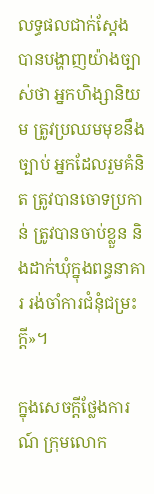លទ្ធផលជាក់ស្តែង បានបង្ហាញយ៉ាងច្បាស់ថា អ្នកហិង្សានិយម ត្រូវប្រឈមមុខនឹងច្បាប់ អ្នកដែលរួមគំនិត ត្រូវបានចោទប្រកាន់ ត្រូវបានចាប់ខ្លួន និងដាក់ឃុំក្នុងពន្ធនាគារ រង់ចាំការជំនុំជម្រះក្តី»។

ក្នុងសេចក្តីថ្លែងការណ៍ ក្រុមលោក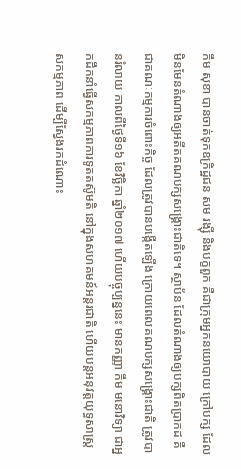កឹម សុខា បានចាត់ទុកឧក្រិដ្ឋជន សម រង្ស៊ី និងបក្ខពួក គឺជាក្រុមអ្នកនយោបាយ ក្រៅបក្ស ដែលមិនមែនតំណាងឲ្យអតីតគណបក្សសង្គ្រោះជាតិទេ។ ស្ថាប័ន ដែលតំណាងឲ្យបក្សពិតប្រាកដ គឺជាគណៈកម្មការចំពោះកិច្ច ដែលត្រូវបានបង្កើតឡើង ក្រោយពេលគណបក្សសង្គ្រោះជាតិ ត្រូវបានរំលាយ កាលពីថ្ងៃទី១៦ ខែវិច្ឆិកា ឆ្នាំ២០១៧ ហើយបច្ចុប្បន្ននេះ មានកញ្ញា កឹម មនោវិទ្យា ជាអ្នកដឹកនាំធ្វើសកម្មភាពការទូតតស៊ូមតិ នៅក្នុងសហគមន៍អន្តរជាតិ ហើយបន្តអនុវត្តយុទ្ធសាស្ត្រសកម្មភាព ដើម្បីស្វែងរកដំណោះ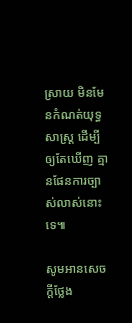ស្រាយ មិនមែនកំណត់យុទ្ធសាស្ត្រ ដើម្បីឲ្យតែឃើញ គ្មានផែនការច្បាស់លាស់នោះទេ៕

សូមអានសេចក្តីថ្លែង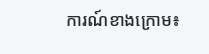ការណ៍ខាងក្រោម៖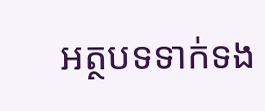អត្ថបទទាក់ទង